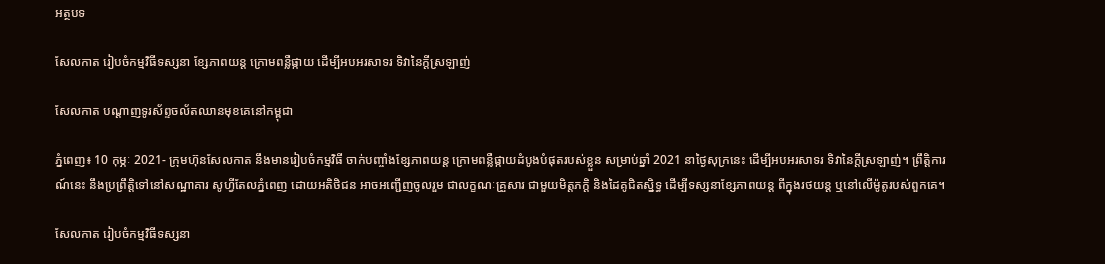អត្ថបទ

សែលកាត រៀបចំកម្មវិធីទស្សនា ខ្សែភាពយន្ត ក្រោមពន្លឺផ្កាយ ដើម្បីអបអរសាទរ ទិវានៃក្តីស្រឡាញ់

សែលកាត បណ្តាញទូរស័ព្ទចល័តឈានមុខគេនៅកម្ពុជា

ភ្នំពេញ៖ 10 កុម្ភៈ 2021- ក្រុមហ៊ុនសែលកាត នឹងមានរៀបចំកម្មវិធី ចាក់បញ្ចាំងខ្សែភាពយន្ត ក្រោមពន្លឺផ្កាយដំបូងបំផុតរបស់ខ្លួន សម្រាប់ឆ្នាំ 2021 នាថ្ងៃសុក្រនេះ ដើម្បីអបអរសាទរ ទិវានៃក្តីស្រឡាញ់។ ព្រឹត្តិការណ៍នេះ នឹងប្រព្រឹត្តិទៅនៅសណ្ឋាគារ សូហ្វីតែលភ្នំពេញ ដោយអតិថិជន អាចអញ្ជើញចូលរួម ជាលក្ខណៈគ្រួសារ ជាមួយមិត្តភក្តិ និងដៃគូជិតស្និទ្ធ ដើម្បីទស្សនាខ្សែភាពយន្ត ពីក្នុងរថយន្ត ឬនៅលើម៉ូតូរបស់ពួកគេ។

សែលកាត រៀបចំកម្មវិធីទស្សនា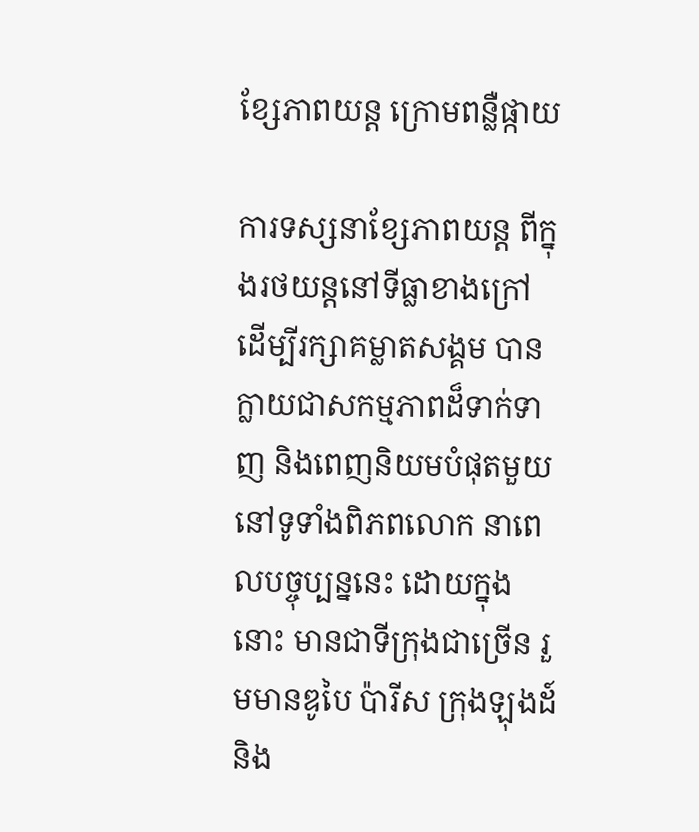ខ្សែភាពយន្ត ក្រោមពន្លឺផ្កាយ

ការទស្សនាខ្សែភាពយន្ត ពីក្នុងរថយន្តនៅទីធ្លាខាងក្រៅ ដើម្បីរក្សាគម្លាតសង្គម បានក្លាយជាសកម្មភាពដ៏ទាក់ទាញ និងពេញនិយមបំផុតមួយ នៅទូទាំងពិភពលោក នាពេលបច្ចុប្បន្ននេះ ដោយក្នុងនោះ មានជាទីក្រុងជាច្រើន រួមមានឌូបៃ ប៉ារីស ក្រុងឡុងដ៍ និង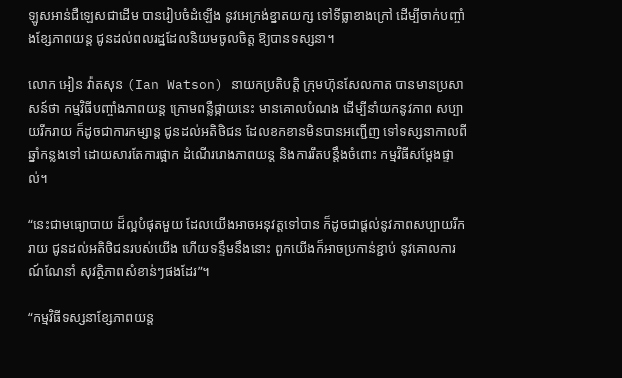ឡូសអាន់ជឺឡេសជាដើម បានរៀបចំដំឡើង នូវអេក្រង់ខ្នាតយក្ស ទៅទីធ្លាខាងក្រៅ ដើម្បីចាក់បញ្ចាំងខ្សែភាពយន្ត ជូនដល់ពលរដ្ឋដែលនិយមចូលចិត្ត ឱ្យបានទស្សនា។

លោក អៀន វ៉ាតសុន (Ian Watson) នាយកប្រតិបត្តិ ក្រុមហ៊ុនសែលកាត បានមានប្រសាសន៍ថា កម្មវិធីបញ្ចាំងភាពយន្ត ក្រោមពន្លឺផ្កាយនេះ មានគោលបំណង ដើម្បីនាំយកនូវភាព សប្បាយរីករាយ ក៏ដូចជាការកម្សាន្ត ជូនដល់អតិថិជន ដែលខកខានមិនបានអញ្ជើញ ទៅទស្សនាកាលពីឆ្នាំកន្លងទៅ ដោយសារតែការផ្អាក ដំណើររោងភាពយន្ត និងការរឹតបន្តឹងចំពោះ កម្មវិធីសម្តែងផ្ទាល់។

“នេះជាមធ្យោបាយ ដ៏ល្អបំផុតមួយ ដែលយើងអាចអនុវត្តទៅបាន ក៏ដូចជាផ្តល់នូវភាពសប្បាយរីករាយ ជូនដល់អតិថិជនរបស់យើង ហើយទន្ទឹមនឹងនោះ ពួកយើងក៏អាចប្រកាន់ខ្ជាប់ នូវគោលការណ៍ណែនាំ សុវត្ថិភាពសំខាន់ៗផងដែរ”។

“កម្មវិធីទស្សនាខ្សែភាពយន្ត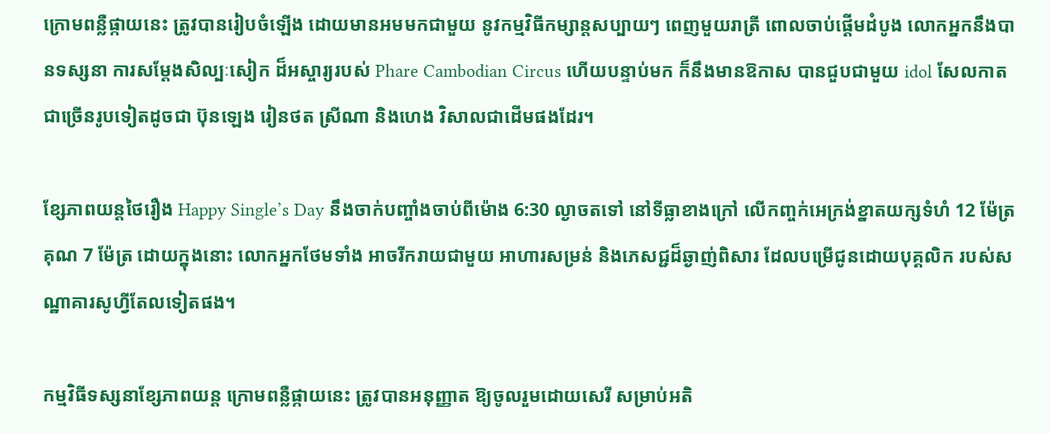ក្រោមពន្លឺផ្កាយនេះ ត្រូវបានរៀបចំឡើង ដោយមានអមមកជាមួយ នូវកម្មវិធីកម្សាន្តសប្បាយៗ ពេញមួយរាត្រី ពោលចាប់ផ្តើមដំបូង លោកអ្នកនឹងបានទស្សនា ការសម្តែងសិល្បៈសៀក ដ៏អស្ចារ្យរបស់ Phare Cambodian Circus ហើយបន្ទាប់មក ក៏នឹងមានឱកាស បានជួបជាមួយ idol សែលកាត ជាច្រើនរូបទៀតដូចជា ប៊ុនឡេង រៀនថត ស្រីណា និងហេង វិសាលជាដើមផងដែរ។

ខ្សែភាពយន្តថៃរឿង Happy Single’s Day នឹងចាក់បញ្ចាំងចាប់ពីម៉ោង 6:30 ល្ងាចតទៅ នៅទីធ្លាខាងក្រៅ លើកញ្ចក់អេក្រង់ខ្នាតយក្សទំហំ 12 ម៉ែត្រ គុណ 7 ម៉ែត្រ ដោយក្នុងនោះ លោកអ្នកថែមទាំង អាចរីករាយជាមួយ អាហារសម្រន់ និងភេសជ្ជដ៏ឆ្ងាញ់ពិសារ ដែលបម្រើជូនដោយបុគ្គលិក របស់សណ្ឋាគារសូហ្វីតែលទៀតផង។

កម្មវិធីទស្សនាខ្សែភាពយន្ត ក្រោមពន្លឺផ្កាយនេះ ត្រូវបានអនុញ្ញាត ឱ្យចូលរួមដោយសេរី សម្រាប់អតិ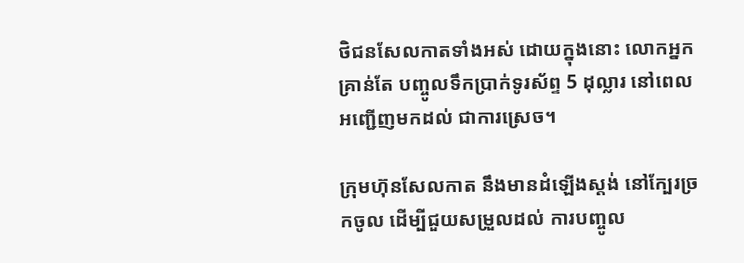ថិជនសែលកាតទាំងអស់ ដោយក្នុងនោះ លោកអ្នកគ្រាន់តែ បញ្ចូលទឹកប្រាក់ទូរស័ព្ទ 5 ដុល្លារ នៅពេលអញ្ជើញមកដល់ ជាការស្រេច។

ក្រុមហ៊ុនសែលកាត នឹងមានដំឡើងស្តង់ នៅក្បែរច្រកចូល ដើម្បីជួយសម្រួលដល់ ការបញ្ចូល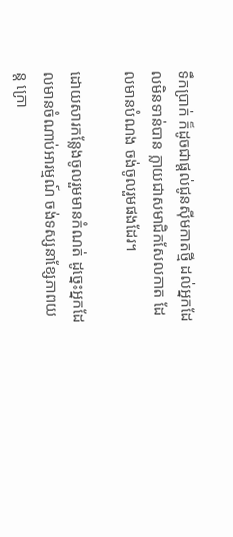ទឹកប្រាក់ ក៏ដូចជាផ្តល់ជូនស៊ីមកាតថ្មី ដល់អ្នកដែលមិនទាន់បាន ក្លាយជាសមាជិកសែលកាត ដែលមានបំណង ចង់ចូលរួមផងដែរ។

ដោយសារកន្លែងចូលរួមមានកំណត់ ដូច្នេះអ្នកដែលមានចំណាប់អារម្មណ៍ ចង់ទស្សនាខ្សែភាពយន្ត ក្រោ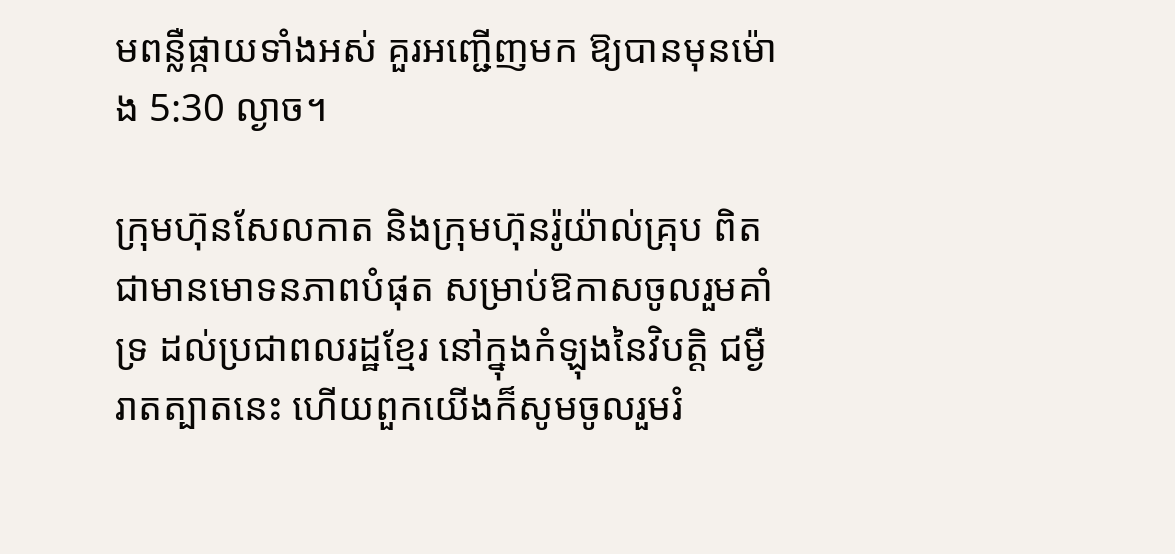មពន្លឺផ្កាយទាំងអស់ គួរអញ្ជើញមក ឱ្យបានមុនម៉ោង 5:30 ល្ងាច។

ក្រុមហ៊ុនសែលកាត និងក្រុមហ៊ុនរ៉ូយ៉ាល់គ្រុប ពិតជាមានមោទនភាពបំផុត សម្រាប់ឱកាសចូលរួមគាំទ្រ ដល់ប្រជាពលរដ្ឋខ្មែរ នៅក្នុងកំឡុងនៃវិបត្តិ ជម្ងឺរាតត្បាតនេះ ហើយពួកយើងក៏សូមចូលរួមរំ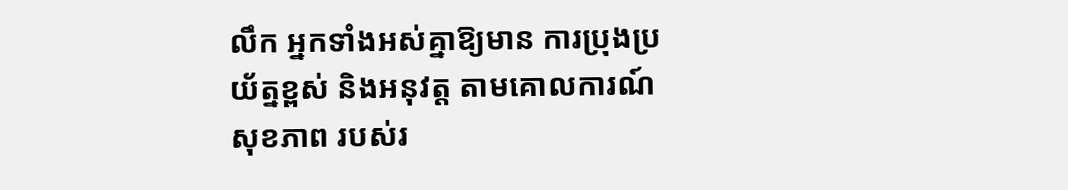លឹក អ្នកទាំងអស់គ្នាឱ្យមាន ការប្រុងប្រយ័ត្នខ្ពស់ និងអនុវត្ត តាមគោលការណ៍សុខភាព របស់រ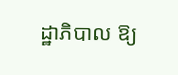ដ្ឋាភិបាល ឱ្យ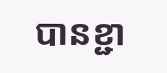បានខ្ជា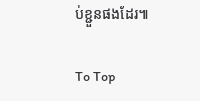ប់ខ្ជួនផងដែរ៕

To Top